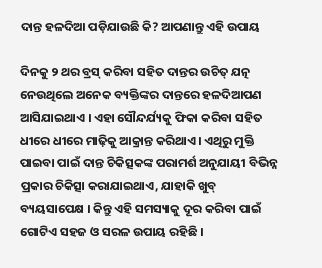ଦାନ୍ତ ହଳଦିଆ ପଡ଼ିଯାଉଛି କି? ଆପଣାନ୍ତୁ ଏହି ଉପାୟ

ଦିନକୁ ୨ ଥର ବ୍ରସ୍ କରିବା ସହିତ ଦାନ୍ତର ଉଚିତ୍ ଯତ୍ନ ନେଉଥିଲେ ଅନେକ ବ୍ୟକ୍ତିଙ୍କର ଦାନ୍ତରେ ହଳଦିଆପଣ ଆସିଯାଇଥାଏ । ଏହା ସୌନ୍ଦର୍ଯ୍ୟକୁ ଫିକା କରିବା ସହିତ ଧୀରେ ଧୀରେ ମାଢ଼ିକୁ ଆକ୍ରାନ୍ତ କରିଥାଏ । ଏଥିରୁ ମୁକ୍ତି ପାଇବା ପାଇଁ ଦାନ୍ତ ଚିକିତ୍ସକଙ୍କ ପରାମର୍ଶ ଅନୁଯାୟୀ ବିଭିନ୍ନ ପ୍ରକାର ଚିକିତ୍ସା କରାଯାଇଥାଏ, ଯାହାକି ଖୁବ୍ ବ୍ୟୟସାପେକ୍ଷ । କିନ୍ତୁ ଏହି ସମସ୍ୟାକୁ ଦୂର କରିବା ପାଇଁ ଗୋଟିଏ ସହଜ ଓ ସରଳ ଉପାୟ ରହିଛି ।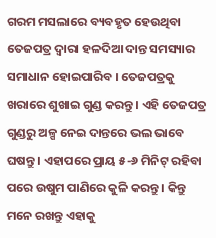ଗରମ ମସଲାରେ ବ୍ୟବହୃତ ହେଉଥିବା ତେଜପତ୍ର ଦ୍ୱାରା ହଳଦିଆ ଦାନ୍ତ ସମସ୍ୟାର ସମାଧାନ ହୋଇପାରିବ । ତେଜପତ୍ରକୁ ଖରାରେ ଶୁଖାଇ ଗୁଣ୍ଡ କରନ୍ତୁ । ଏହି ତେଜପତ୍ର ଗୁଣ୍ଡରୁ ଅଳ୍ପ ନେଇ ଦାନ୍ତରେ ଭଲ ଭାବେ ଘଷନ୍ତୁ । ଏହାପରେ ପ୍ରାୟ ୫-୬ ମିନିଟ୍ ରହିବା ପରେ ଉଷୁମ ପାଣିରେ କୁଳି କରନ୍ତୁ । କିନ୍ତୁ ମନେ ରଖନ୍ତୁ ଏହାକୁ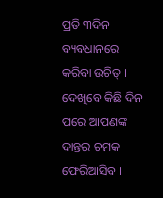ପ୍ରତି ୩ଦିନ ବ୍ୟବଧାନରେ କରିବା ଉଚିତ୍ । ଦେଖିବେ କିଛି ଦିନ ପରେ ଆପଣଙ୍କ ଦାନ୍ତର ଚମକ ଫେରିଆସିବ ।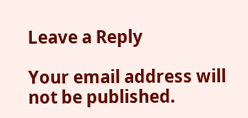Leave a Reply

Your email address will not be published.